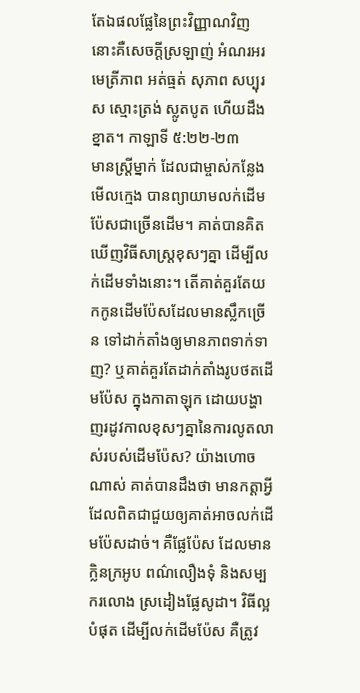តែឯផលផ្លែនៃព្រះវិញ្ញាណវិញ នោះគឺសេចក្តីស្រឡាញ់ អំណរអរ មេត្រីភាព អត់ធ្មត់ សុភាព សប្បុរស ស្មោះត្រង់ ស្លូតបូត ហើយដឹងខ្នាត។ កាឡាទី ៥:២២-២៣
មានស្រ្តីម្នាក់ ដែលជាម្ចាស់កន្លែងមើលក្មេង បានព្យាយាមលក់ដើមប៉ែសជាច្រើនដើម។ គាត់បានគិតឃើញវិធីសាស្រ្តខុសៗគ្នា ដើម្បីលក់ដើមទាំងនោះ។ តើគាត់គួរតែយកកូនដើមប៉ែសដែលមានស្លឹកច្រើន ទៅដាក់តាំងឲ្យមានភាពទាក់ទាញ? ឬគាត់គួរតែដាក់តាំងរូបថតដើមប៉ែស ក្នុងកាតាឡុក ដោយបង្ហាញរដូវកាលខុសៗគ្នានៃការលូតលាស់របស់ដើមប៉ែស? យ៉ាងហោចណាស់ គាត់បានដឹងថា មានកត្តាអ្វីដែលពិតជាជួយឲ្យគាត់អាចលក់ដើមប៉ែសដាច់។ គឺផ្លែប៉ែស ដែលមានក្លិនក្រអូប ពណ៌លឿងទុំ និងសម្បករលោង ស្រដៀងផ្លែសូដា។ វិធីល្អបំផុត ដើម្បីលក់ដើមប៉ែស គឺត្រូវ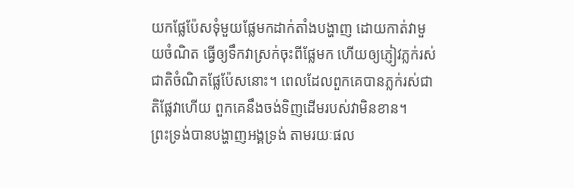យកផ្លែប៉ែសទុំមួយផ្លែមកដាក់តាំងបង្ហាញ ដោយកាត់វាមួយចំណិត ធ្វើឲ្យទឹកវាស្រក់ចុះពីផ្លែមក ហើយឲ្យភ្ញៀវភ្លក់រស់ជាតិចំណិតផ្លែប៉ែសនោះ។ ពេលដែលពួកគេបានភ្លក់រស់ជាតិផ្លែវាហើយ ពួកគេនឹងចង់ទិញដើមរបស់វាមិនខាន។
ព្រះទ្រង់បានបង្ហាញអង្គទ្រង់ តាមរយៈផល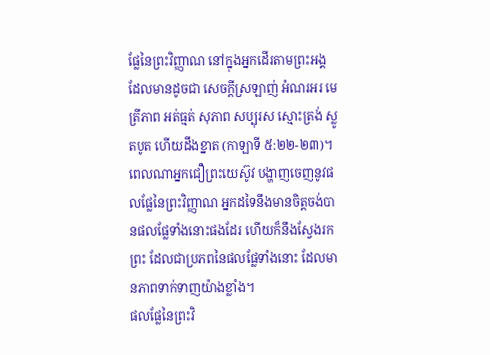ផ្លែនៃព្រះវិញ្ញាណ នៅក្នុងអ្នកដើរតាមព្រះអង្គ ដែលមានដូចជា សេចក្តីស្រឡាញ់ អំណរអរ មេត្រីភាព អត់ធ្មត់ សុភាព សប្បុរស ស្មោះត្រង់ ស្លូតបូត ហើយដឹងខ្នាត (កាឡាទី ៥:២២-២៣)។ ពេលណាអ្នកជឿព្រះយេស៊ូវ បង្ហាញចេញនូវផលផ្លែនៃព្រះវិញ្ញាណ អ្នកដទៃនឹងមានចិត្តចង់បានផលផ្លែទាំងនោះផងដែរ ហើយក៏នឹងស្វែងរកព្រះ ដែលជាប្រភពនៃផលផ្លែទាំងនោះ ដែលមានភាពទាក់ទាញយ៉ាងខ្លាំង។
ផលផ្លែនៃព្រះវិ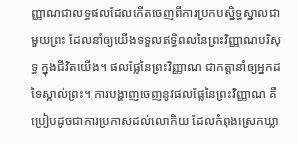ញ្ញាណជាលទ្ធផលដែលកើតចេញពីការប្រកបស្និទ្ធស្នាលជាមួយព្រះ ដែលនាំឲ្យយើងទទួលឥទ្ធិពលនៃព្រះវិញ្ញាណបរិសុទ្ធ ក្នុងជីវិតយើង។ ផលផ្លែនៃព្រះវិញ្ញាណ ជាកត្តានាំឲ្យអ្នកដទៃស្គាល់ព្រះ។ ការបង្ហាញចេញនូវផលផ្លែនៃព្រះវិញ្ញាណ គឺប្រៀបដូចជាការប្រកាសដល់លោកិយ ដែលកំពុងស្រេកឃ្លា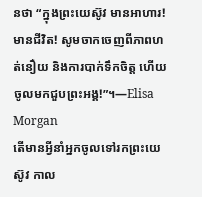នថា “ក្នុងព្រះយេស៊ូវ មានអាហារ! មានជីវិត! សូមចាកចេញពីភាពហត់នឿយ និងការបាក់ទឹកចិត្ត ហើយចូលមកជួបព្រះអង្គ!”។—Elisa Morgan
តើមានអ្វីនាំអ្នកចូលទៅរកព្រះយេស៊ូវ កាល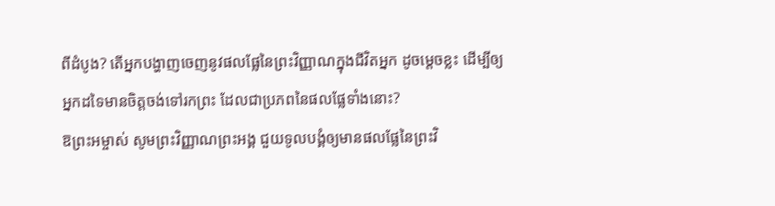ពីដំបូង? តើអ្នកបង្ហាញចេញនូវផលផ្លែនៃព្រះវិញ្ញាណក្នុងជីវិតអ្នក ដូចម្តេចខ្លះ ដើម្បីឲ្យអ្នកដទៃមានចិត្តចង់ទៅរកព្រះ ដែលជាប្រភពនៃផលផ្លែទាំងនោះ?
ឱព្រះអម្ចាស់ សូមព្រះវិញ្ញាណព្រះអង្គ ជួយទូលបង្គំឲ្យមានផលផ្លែនៃព្រះវិ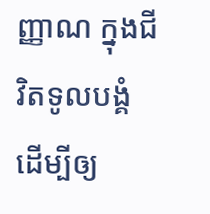ញ្ញាណ ក្នុងជីវិតទូលបង្គំ ដើម្បីឲ្យ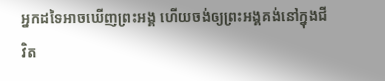អ្នកដទៃអាចឃើញព្រះអង្គ ហើយចង់ឲ្យព្រះអង្គគង់នៅក្នុងជីវិត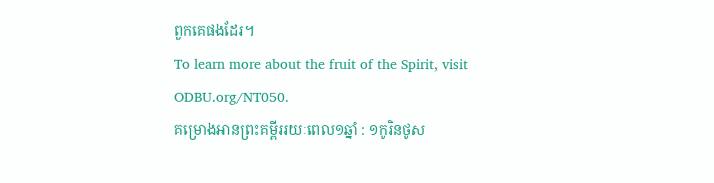ពួកគេផងដែរ។
To learn more about the fruit of the Spirit, visit ODBU.org/NT050.
គម្រោងអានព្រះគម្ពីររយៈពេល១ឆ្នាំ : ១កូរិនថូស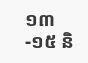១៣-១៥ និ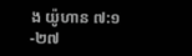ង យ៉ូហាន ៧:១-២៧